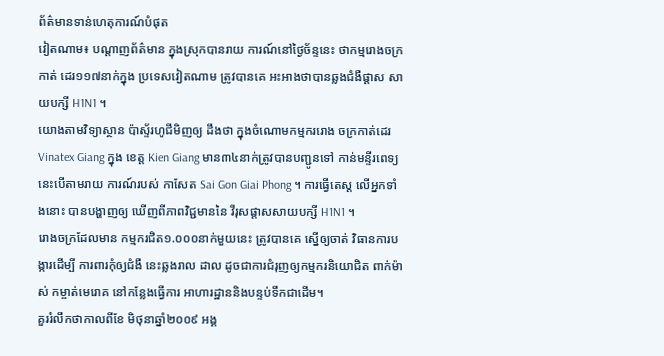ព័ត៌មានទាន់ហេតុការណ៍បំផុត
វៀតណាម៖ បណ្តាញព័ត៌មាន ក្នុងស្រុកបានរាយ ការណ៍នៅថ្ងៃច័ន្ទនេះ ថាកម្មរោងចក្រកាត់ ដេរ១១៧នាក់ក្នុង ប្រទេសវៀតណាម ត្រូវបានគេ អះអាងថាបានឆ្លងជំងឺផ្តាស សាយបក្សី H1N1 ។
យោងតាមវិទ្យាស្ថាន ប៉ាស្ទ័រហូជីមិញឲ្យ ដឹងថា ក្នុងចំណោមកម្មកររោង ចក្រកាត់ដេរ Vinatex Giang ក្នុង ខេត្ត Kien Giang មាន៣៤នាក់ត្រូវបានបញ្ជូនទៅ កាន់មន្ទីរពេទ្យ នេះបើតាមរាយ ការណ៍របស់ កាសែត Sai Gon Giai Phong ។ ការធ្វើតេស្ត លើអ្នកទាំងនោះ បានបង្ហាញឲ្យ ឃើញពីភាពវិជ្ជមាននៃ វីរុសផ្តាសសាយបក្សី H1N1 ។
រោងចក្រដែលមាន កម្មករជិត១.០០០នាក់មួយនេះ ត្រូវបានគេ ស្នើឲ្យចាត់ វិធានការបង្ការដើម្បី ការពារកុំឲ្យជំងឺ នេះឆ្លងរាល ដាល ដូចជាការជំរុញឲ្យកម្មករនិយោជិត ពាក់ម៉ាស់ កម្ចាត់មេរោគ នៅកន្លែងធ្វើការ អាហារដ្ឋាននិងបន្ទប់ទឹកជាដើម។
គួររំលឹកថាកាលពីខែ មិថុនាឆ្នាំ២០០៩ អង្គ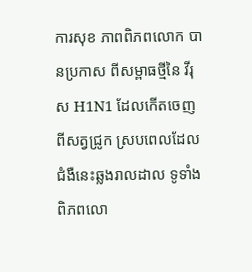ការសុខ ភាពពិភពលោក បានប្រកាស ពីសម្ពាធថ្មីនៃ វីរុស H1N1 ដែលកើតចេញ ពីសត្វជ្រូក ស្របពេលដែលជំងឺនេះឆ្លងរាលដាល ទូទាំងពិភពលោ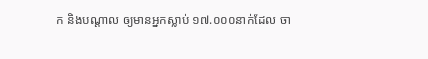ក និងបណ្តាល ឲ្យមានអ្នកស្លាប់ ១៧.០០០នាក់ដែល ចា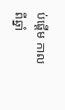ប់ផ្តើម កាលពីឆ្នាំ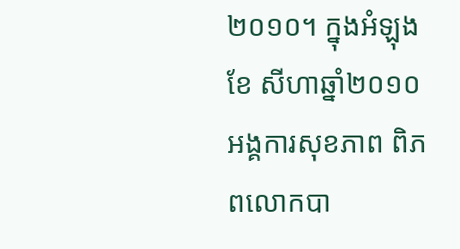២០១០។ ក្នុងអំឡុងខែ សីហាឆ្នាំ២០១០ អង្គការសុខភាព ពិភពលោកបា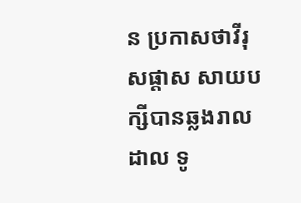ន ប្រកាសថាវីរុសផ្តាស សាយបក្សីបានឆ្លងរាលដាល ទូ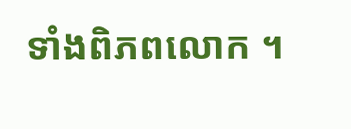ទាំងពិភពលោក ។